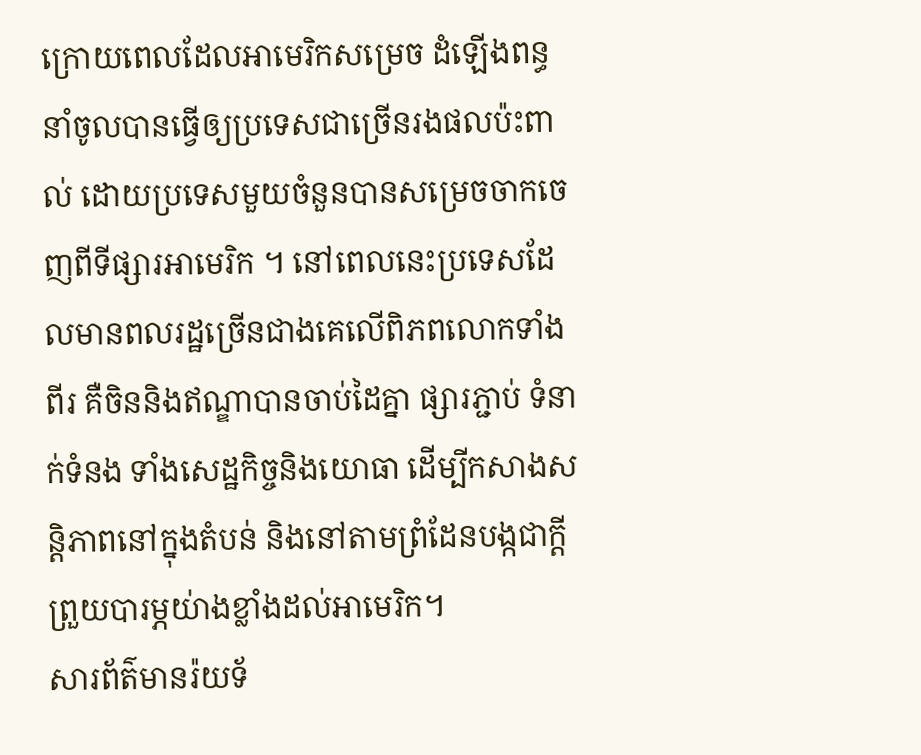ក្រោយពេលដែលអាមេរិកសម្រេច ដំឡើងពន្ធនាំចូលបានធ្វើឲ្យប្រទេសជាច្រើនរងផលប៉ះពាល់ ដោយប្រទេសមួយចំនួនបានសម្រេចចាកចេញពីទីផ្សារអាមេរិក ។ នៅពេលនេះប្រទេសដែលមានពលរដ្ឋច្រើនជាងគេលើពិភពលោកទាំងពីរ គឺចិននិងឥណ្ឌាបានចាប់ដៃគ្នា ផ្សារភ្ជាប់ ទំនាក់ទំនង ទាំងសេដ្ឋកិច្ចនិងយោធា ដើម្បីកសាងសន្តិភាពនៅក្នុងតំបន់ និងនៅតាមព្រំដែនបង្កជាក្តីព្រួយបារម្ភយ់ាងខ្លាំងដល់អាមេរិក។
សារព័ត៌មានរ៉យទ័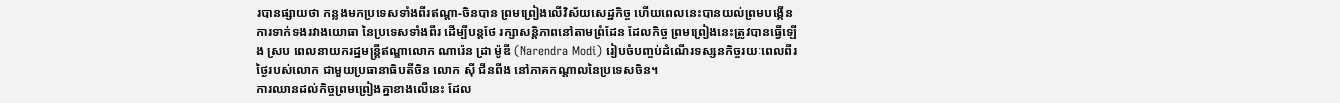របានផ្សាយថា កន្លងមកប្រទេសទាំងពីរឥណ្ដា-ចិនបាន ព្រមព្រៀងលើវិស័យសេដ្ឋកិច្ច ហើយពេលនេះបានយល់ព្រមបង្កើនការទាក់ទងរវាងយោធា នៃប្រទេសទាំងពីរ ដើម្បីបន្តថែ រក្សាសន្តិភាពនៅតាមព្រំដែន ដែលកិច្ច ព្រមព្រៀងនេះត្រូវបានធ្វើឡើង ស្រប ពេលនាយករដ្ឋមន្រ្តីឥណ្ឌាលោក ណារ៉េន ដ្រា ម៉ូឌី (Narendra Modi) រៀបចំបញ្ចប់ដំណើរទស្សនកិច្ចរយៈពេលពីរថ្ងៃរបស់លោក ជាមួយប្រធានាធិបតីចិន លោក ស៊ី ជីនពីង នៅភាគកណ្តាលនៃប្រទេសចិន។
ការឈានដល់កិច្ចព្រមព្រៀងគ្នាខាងលើនេះ ដែល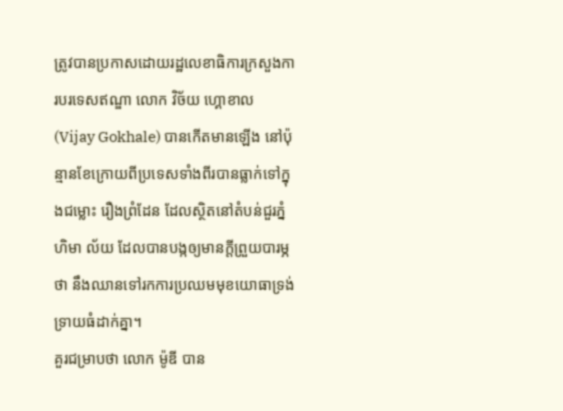ត្រូវបានប្រកាសដោយរដ្ឋលេខាធិការក្រសួងការបរទេសឥណ្ឌា លោក វិច័យ ហ្គោខាល (Vijay Gokhale) បានកើតមានឡើង នៅប៉ុន្មានខែក្រោយពីប្រទេសទាំងពីរបានធ្លាក់ទៅក្នុងជម្លោះ រឿងព្រំដែន ដែលស្ថិតនៅតំបន់ជួរភ្នំហិមា ល័យ ដែលបានបង្កឲ្យមានក្តីព្រួយបារម្ភថា នឹងឈានទៅរកការប្រឈមមុខយោធាទ្រង់ទ្រាយធំដាក់គ្នា។
គួរជម្រាបថា លោក ម៉ូឌី បាន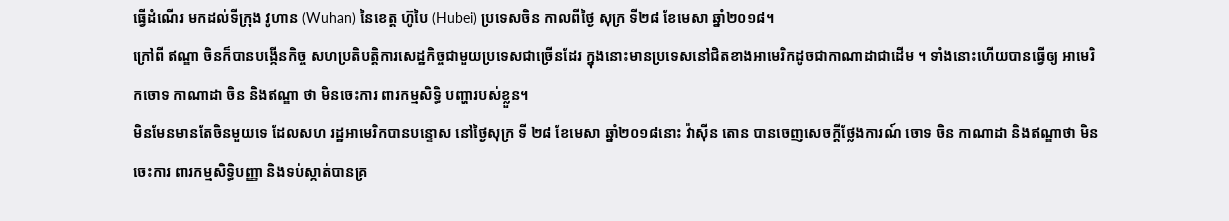ធ្វើដំណើរ មកដល់ទីក្រុង វូហាន (Wuhan) នៃខេត្ត ហ៊ូបៃ (Hubei) ប្រទេសចិន កាលពីថ្ងៃ សុក្រ ទី២៨ ខែមេសា ឆ្នាំ២០១៨។
ក្រៅពី ឥណ្ឌា ចិនក៏បានបង្កើនកិច្ច សហប្រតិបត្តិការសេដ្ឋកិច្ចជាមួយប្រទេសជាច្រើនដែរ ក្នុងនោះមានប្រទេសនៅជិតខាងអាមេរិកដូចជាកាណាដាជាដើម ។ ទាំងនោះហើយបានធ្វើឲ្យ អាមេរិកចោទ កាណាដា ចិន និងឥណ្ឌា ថា មិនចេះការ ពារកម្មសិទ្ធិ បញ្ហារបស់ខ្លួន។
មិនមែនមានតែចិនមួយទេ ដែលសហ រដ្ឋអាមេរិកបានបន្ទោស នៅថ្ងៃសុក្រ ទី ២៨ ខែមេសា ឆ្នាំ២០១៨នោះ វ៉ាស៊ីន តោន បានចេញសេចក្តីថ្លែងការណ៍ ចោទ ចិន កាណាដា និងឥណ្ឌាថា មិនចេះការ ពារកម្មសិទ្ធិបញ្ញា និងទប់ស្កាត់បានគ្រ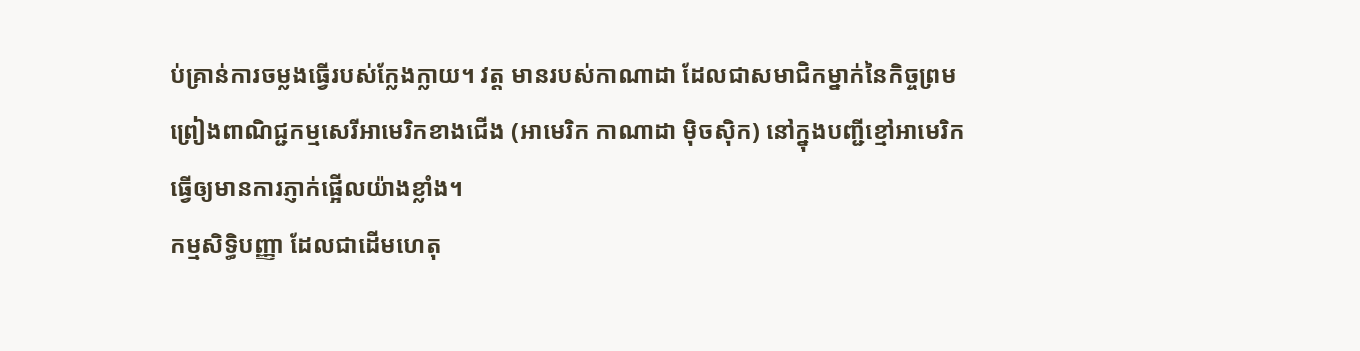ប់គ្រាន់ការចម្លងធ្វើរបស់ក្លែងក្លាយ។ វត្ត មានរបស់កាណាដា ដែលជាសមាជិកម្នាក់នៃកិច្ចព្រមព្រៀងពាណិជ្ជកម្មសេរីអាមេរិកខាងជើង (អាមេរិក កាណាដា ម៉ិចស៊ិក) នៅក្នុងបញ្ជីខ្មៅអាមេរិក ធ្វើឲ្យមានការភ្ញាក់ផ្អើលយ៉ាងខ្លាំង។
កម្មសិទ្ធិបញ្ញា ដែលជាដើមហេតុ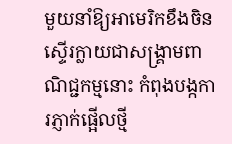មួយនាំឱ្យអាមេរិកខឹងចិន ស្ទើរក្លាយជាសង្គ្រាមពាណិជ្ជកម្មនោះ កំពុងបង្កការភ្ញាក់ផ្អើលថ្មី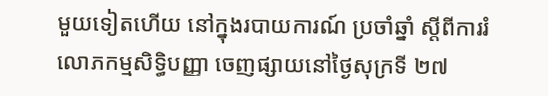មួយទៀតហើយ នៅក្នុងរបាយការណ៍ ប្រចាំឆ្នាំ ស្តីពីការរំលោភកម្មសិទ្ធិបញ្ញា ចេញផ្សាយនៅថ្ងៃសុក្រទី ២៧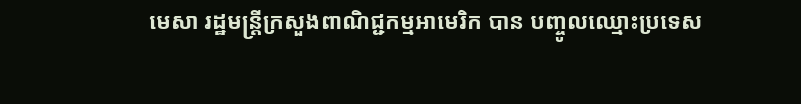មេសា រដ្ឋមន្ត្រីក្រសួងពាណិជ្ជកម្មអាមេរិក បាន បញ្ចូលឈ្មោះប្រទេស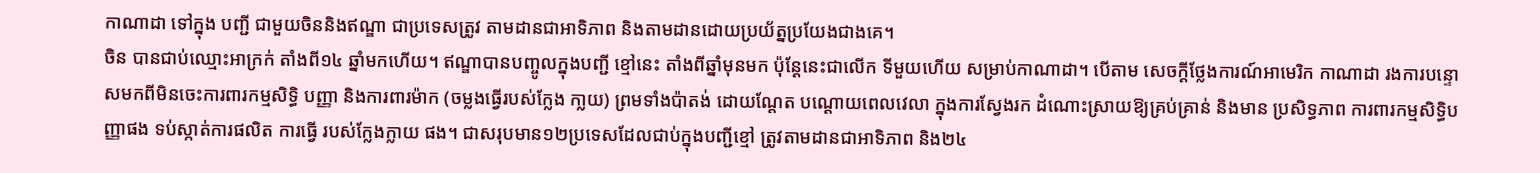កាណាដា ទៅក្នុង បញ្ជី ជាមួយចិននិងឥណ្ឌា ជាប្រទេសត្រូវ តាមដានជាអាទិភាព និងតាមដានដោយប្រយ័ត្នប្រយែងជាងគេ។
ចិន បានជាប់ឈ្មោះអាក្រក់ តាំងពី១៤ ឆ្នាំមកហើយ។ ឥណ្ឌាបានបញ្ចូលក្នុងបញ្ជី ខ្មៅនេះ តាំងពីឆ្នាំមុនមក ប៉ុន្តែនេះជាលើក ទីមួយហើយ សម្រាប់កាណាដា។ បើតាម សេចក្តីថ្លែងការណ៍អាមេរិក កាណាដា រងការបន្ទោសមកពីមិនចេះការពារកម្មសិទ្ធិ បញ្ញា និងការពារម៉ាក (ចម្លងធ្វើរបស់ក្លែង កា្លយ) ព្រមទាំងប៉ាតង់ ដោយណ្តែត បណ្តោយពេលវេលា ក្នុងការស្វែងរក ដំណោះស្រាយឱ្យគ្រប់គ្រាន់ និងមាន ប្រសិទ្ធភាព ការពារកម្មសិទ្ធិបញ្ញាផង ទប់ស្កាត់ការផលិត ការធ្វើ របស់ក្លែងក្លាយ ផង។ ជាសរុបមាន១២ប្រទេសដែលជាប់ក្នុងបញ្ជីខ្មៅ ត្រូវតាមដានជាអាទិភាព និង២៤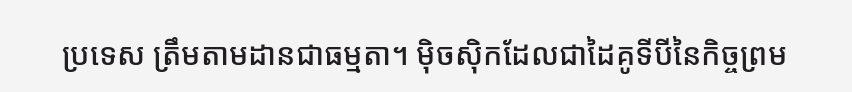ប្រទេស ត្រឹមតាមដានជាធម្មតា។ ម៉ិចស៊ិកដែលជាដៃគូទីបីនៃកិច្ចព្រម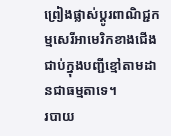ព្រៀងផ្លាស់ប្តូរពាណិជ្ជកម្មសេរីអាមេរិកខាងជើង ជាប់ក្នុងបញ្ជីខ្មៅតាមដានជាធម្មតាទេ។
របាយ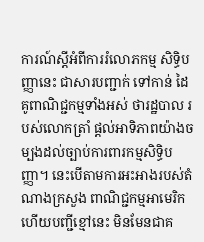ការណ៍ស្តីអំពីការរំលោភកម្ម សិទ្ធិបញ្ញានេះ ជាសារបញ្ជាក់ ទៅកាន់ ដៃគូពាណិជ្ជកម្មទាំងអស់ ថារដ្ឋបាល របស់លោកត្រាំ ផ្តល់អាទិភាពយ៉ាងចម្បងដល់ច្បាប់ការពារកម្មសិទ្ធិបញ្ញា។ នេះបើតាមការអះអាងរបស់តំណាងក្រសួង ពាណិជ្ជកម្មអាមេរិក ហើយបញ្ជីខ្មៅនេះ មិនមែនជាគ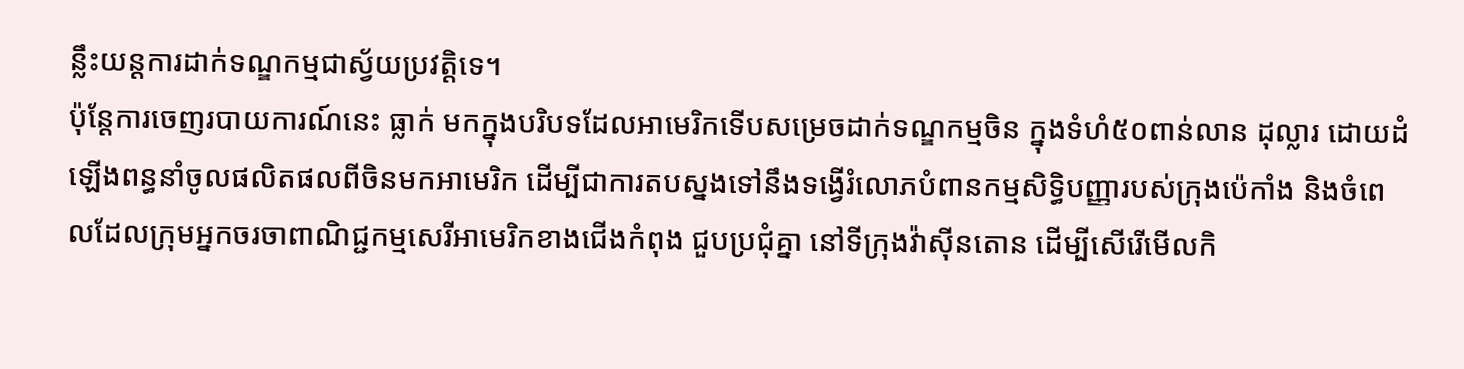ន្លឹះយន្តការដាក់ទណ្ឌកម្មជាស្វ័យប្រវត្តិទេ។
ប៉ុន្តែការចេញរបាយការណ៍នេះ ធ្លាក់ មកក្នុងបរិបទដែលអាមេរិកទើបសម្រេចដាក់ទណ្ឌកម្មចិន ក្នុងទំហំ៥០ពាន់លាន ដុល្លារ ដោយដំឡើងពន្ធនាំចូលផលិតផលពីចិនមកអាមេរិក ដើម្បីជាការតបស្នងទៅនឹងទង្វើរំលោភបំពានកម្មសិទ្ធិបញ្ញារបស់ក្រុងប៉េកាំង និងចំពេលដែលក្រុមអ្នកចរចាពាណិជ្ជកម្មសេរីអាមេរិកខាងជើងកំពុង ជួបប្រជុំគ្នា នៅទីក្រុងវ៉ាស៊ីនតោន ដើម្បីសើរើមើលកិ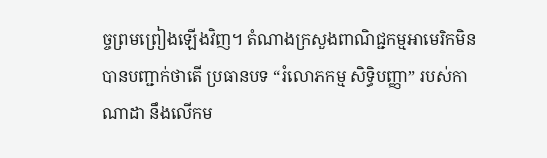ច្ចព្រមព្រៀងឡើងវិញ។ តំណាងក្រសួងពាណិជ្ជកម្មអាមេរិកមិន បានបញ្ជាក់ថាតើ ប្រធានបទ “រំលោភកម្ម សិទ្ធិបញ្ញា” របស់កាណាដា នឹងលើកម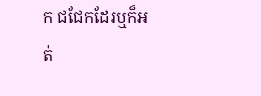ក ជជែកដែរឬក៏អត់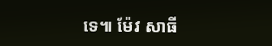ទេ៕ ម៉ែវ សាធី